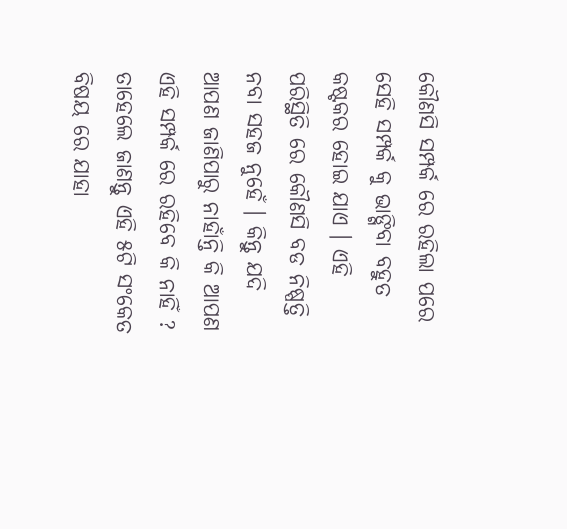କୌଣସି ସମ୍ପର୍କ ରେ ରହିଲା ପରେ ସେହି ସମ୍ପର୍କ କୁ ଭାଙ୍ଗିବା ବହୁତ କଷ୍ଟକର ହୋଇ ଯାଏ । ଏହି ପରିସ୍ଥିତି ରେ କୌଣସି ବଡ ନିଷ୍ପତ୍ତି ନବା ସହଜ ନୁହେଁ । କିନ୍ତୁ ଯଦି ଆପଣ ଜାଣିପାରୁ ନାହାଁନ୍ତି କି ଆପଣ ଏହି ସମ୍ପର୍କ ରେ ରହିବେ କି ନାହିଁ ? ତାହେଲେ ଜାଣନ୍ତୁ ଏହି ୫ଟି ସଂକେତ ବିଷୟ ରେ ଯାହା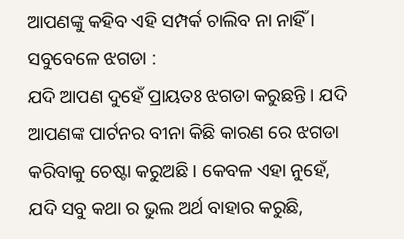ଆପଣଙ୍କୁ କହିବ ଏହି ସମ୍ପର୍କ ଚାଲିବ ନା ନାହିଁ ।
ସବୁବେଳେ ଝଗଡା :
ଯଦି ଆପଣ ଦୁହେଁ ପ୍ରାୟତଃ ଝଗଡା କରୁଛନ୍ତି । ଯଦି ଆପଣଙ୍କ ପାର୍ଟନର ବୀନା କିଛି କାରଣ ରେ ଝଗଡା କରିବାକୁ ଚେଷ୍ଟା କରୁଅଛି । କେବଳ ଏହା ନୁହେଁ, ଯଦି ସବୁ କଥା ର ଭୁଲ ଅର୍ଥ ବାହାର କରୁଛି,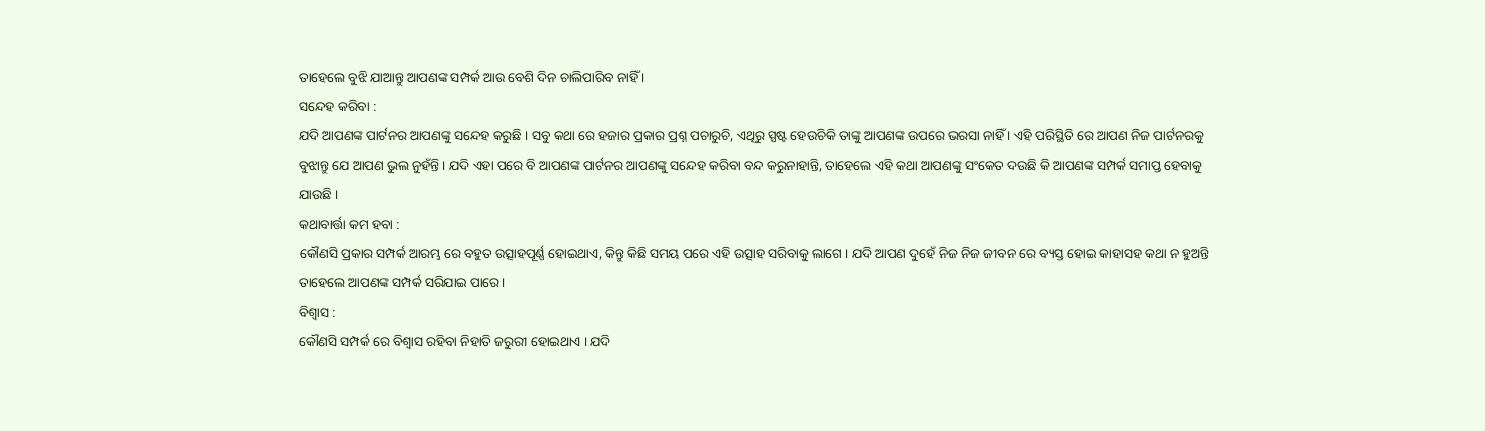ତାହେଲେ ବୁଝି ଯାଆନ୍ତୁ ଆପଣଙ୍କ ସମ୍ପର୍କ ଆଉ ବେଶି ଦିନ ଚାଲିପାରିବ ନାହିଁ ।
ସନ୍ଦେହ କରିବା :
ଯଦି ଆପଣଙ୍କ ପାର୍ଟନର ଆପଣଙ୍କୁ ସନ୍ଦେହ କରୁଛି । ସବୁ କଥା ରେ ହଜାର ପ୍ରକାର ପ୍ରଶ୍ନ ପଚାରୁଚି, ଏଥିରୁ ସ୍ପଷ୍ଟ ହେଉଚିକି ତାଙ୍କୁ ଆପଣଙ୍କ ଉପରେ ଭରସା ନାହିଁ । ଏହି ପରିସ୍ଥିତି ରେ ଆପଣ ନିଜ ପାର୍ଟନରକୁ ବୁଝାନ୍ତୁ ଯେ ଆପଣ ଭୁଲ ନୁହଁନ୍ତି । ଯଦି ଏହା ପରେ ବି ଆପଣଙ୍କ ପାର୍ଟନର ଆପଣଙ୍କୁ ସନ୍ଦେହ କରିବା ବନ୍ଦ କରୁନାହାନ୍ତି, ତାହେଲେ ଏହି କଥା ଆପଣଙ୍କୁ ସଂକେତ ଦଉଛି କି ଆପଣଙ୍କ ସମ୍ପର୍କ ସମାପ୍ତ ହେବାକୁ ଯାଉଛି ।
କଥାବାର୍ତ୍ତା କମ ହବା :
କୌଣସି ପ୍ରକାର ସମ୍ପର୍କ ଆରମ୍ଭ ରେ ବହୁତ ଉତ୍ସାହପୂର୍ଣ୍ଣ ହୋଇଥାଏ, କିନ୍ତୁ କିଛି ସମୟ ପରେ ଏହି ଉତ୍ସାହ ସରିବାକୁ ଲାଗେ । ଯଦି ଆପଣ ଦୁହେଁ ନିଜ ନିଜ ଜୀବନ ରେ ବ୍ୟସ୍ତ ହୋଇ କାହାସହ କଥା ନ ହୁଅନ୍ତି ତାହେଲେ ଆପଣଙ୍କ ସମ୍ପର୍କ ସରିଯାଇ ପାରେ ।
ବିଶ୍ୱାସ :
କୌଣସି ସମ୍ପର୍କ ରେ ବିଶ୍ବାସ ରହିବା ନିହାତି ଜରୁରୀ ହୋଇଥାଏ । ଯଦି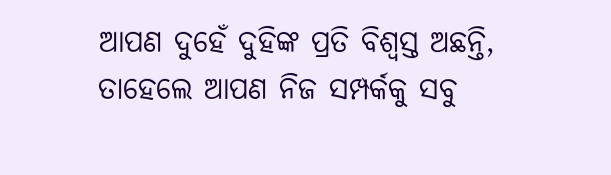ଆପଣ ଦୁହେଁ ଦୁହିଙ୍କ ପ୍ରତି ବିଶ୍ଵସ୍ତ ଅଛନ୍ତି, ତାହେଲେ ଆପଣ ନିଜ ସମ୍ପର୍କକୁ ସବୁ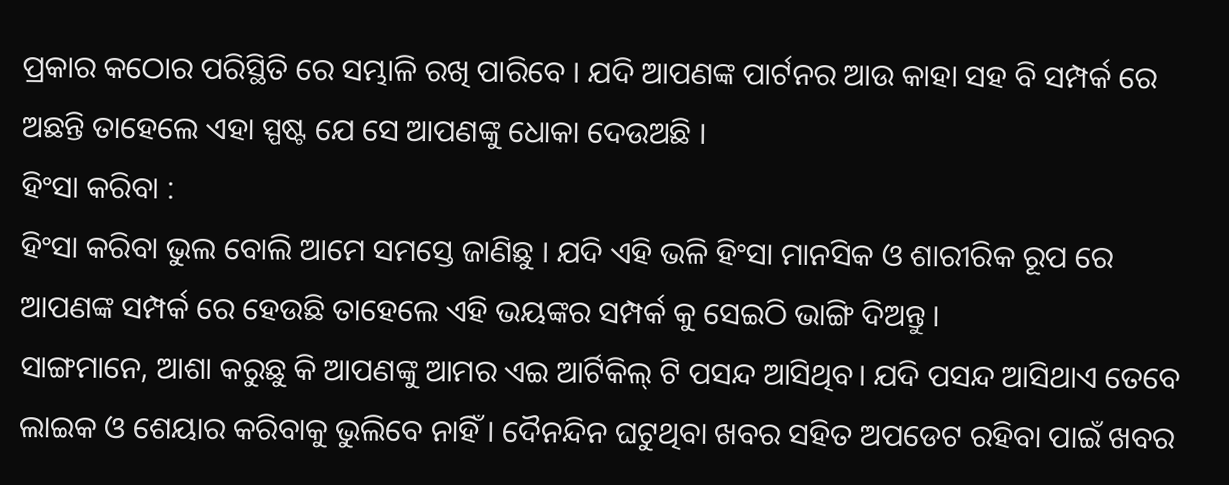ପ୍ରକାର କଠୋର ପରିସ୍ଥିତି ରେ ସମ୍ଭାଳି ରଖି ପାରିବେ । ଯଦି ଆପଣଙ୍କ ପାର୍ଟନର ଆଉ କାହା ସହ ବି ସମ୍ପର୍କ ରେ ଅଛନ୍ତି ତାହେଲେ ଏହା ସ୍ପଷ୍ଟ ଯେ ସେ ଆପଣଙ୍କୁ ଧୋକା ଦେଉଅଛି ।
ହିଂସା କରିବା :
ହିଂସା କରିବା ଭୁଲ ବୋଲି ଆମେ ସମସ୍ତେ ଜାଣିଛୁ । ଯଦି ଏହି ଭଳି ହିଂସା ମାନସିକ ଓ ଶାରୀରିକ ରୂପ ରେ ଆପଣଙ୍କ ସମ୍ପର୍କ ରେ ହେଉଛି ତାହେଲେ ଏହି ଭୟଙ୍କର ସମ୍ପର୍କ କୁ ସେଇଠି ଭାଙ୍ଗି ଦିଅନ୍ତୁ ।
ସାଙ୍ଗମାନେ, ଆଶା କରୁଛୁ କି ଆପଣଙ୍କୁ ଆମର ଏଇ ଆର୍ଟିକିଲ୍ ଟି ପସନ୍ଦ ଆସିଥିବ। ଯଦି ପସନ୍ଦ ଆସିଥାଏ ତେବେ ଲାଇକ ଓ ଶେୟାର କରିବାକୁ ଭୁଲିବେ ନାହିଁ । ଦୈନନ୍ଦିନ ଘଟୁଥିବା ଖବର ସହିତ ଅପଡେଟ ରହିବା ପାଇଁ ଖବର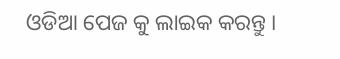ଓଡିଆ ପେଜ କୁ ଲାଇକ କରନ୍ତୁ ।